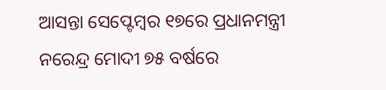ଆସନ୍ତା ସେପ୍ଟେମ୍ବର ୧୭ରେ ପ୍ରଧାନମନ୍ତ୍ରୀ ନରେନ୍ଦ୍ର ମୋଦୀ ୭୫ ବର୍ଷରେ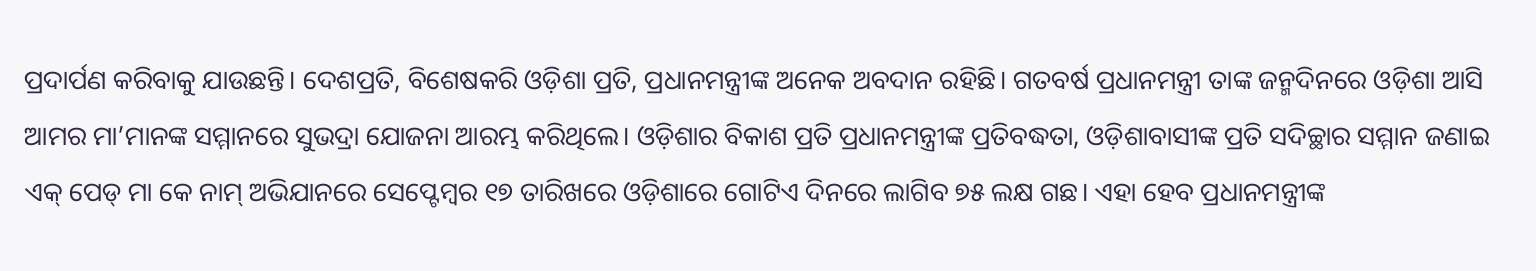ପ୍ରଦାର୍ପଣ କରିବାକୁ ଯାଉଛନ୍ତି। ଦେଶପ୍ରତି, ବିଶେଷକରି ଓଡ଼ିଶା ପ୍ରତି, ପ୍ରଧାନମନ୍ତ୍ରୀଙ୍କ ଅନେକ ଅବଦାନ ରହିଛି। ଗତବର୍ଷ ପ୍ରଧାନମନ୍ତ୍ରୀ ତାଙ୍କ ଜନ୍ମଦିନରେ ଓଡ଼ିଶା ଆସି ଆମର ମା’ମାନଙ୍କ ସମ୍ମାନରେ ସୁଭଦ୍ରା ଯୋଜନା ଆରମ୍ଭ କରିଥିଲେ। ଓଡ଼ିଶାର ବିକାଶ ପ୍ରତି ପ୍ରଧାନମନ୍ତ୍ରୀଙ୍କ ପ୍ରତିବଦ୍ଧତା, ଓଡ଼ିଶାବାସୀଙ୍କ ପ୍ରତି ସଦିଚ୍ଛାର ସମ୍ମାନ ଜଣାଇ ଏକ୍ ପେଡ୍ ମା କେ ନାମ୍ ଅଭିଯାନରେ ସେପ୍ଟେମ୍ବର ୧୭ ତାରିଖରେ ଓଡ଼ିଶାରେ ଗୋଟିଏ ଦିନରେ ଲାଗିବ ୭୫ ଲକ୍ଷ ଗଛ। ଏହା ହେବ ପ୍ରଧାନମନ୍ତ୍ରୀଙ୍କ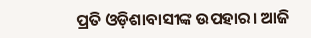ପ୍ରତି ଓଡ଼ିଶାବାସୀଙ୍କ ଉପହାର। ଆଜି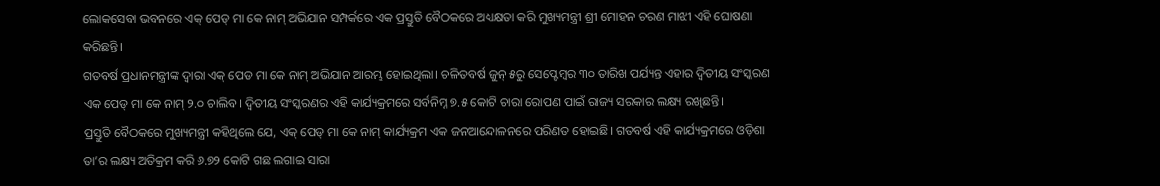ଲୋକସେବା ଭବନରେ ଏକ୍ ପେଡ୍ ମା କେ ନାମ୍ ଅଭିଯାନ ସମ୍ପର୍କରେ ଏକ ପ୍ରସ୍ତୁତି ବୈଠକରେ ଅଧ୍ୟକ୍ଷତା କରି ମୁଖ୍ୟମନ୍ତ୍ରୀ ଶ୍ରୀ ମୋହନ ଚରଣ ମାଝୀ ଏହି ଘୋଷଣା କରିଛନ୍ତି।
ଗତବର୍ଷ ପ୍ରଧାନମନ୍ତ୍ରୀଙ୍କ ଦ୍ୱାରା ଏକ୍ ପେଡ ମା କେ ନାମ୍ ଅଭିଯାନ ଆରମ୍ଭ ହୋଇଥିଲା। ଚଳିତବର୍ଷ ଜୁନ୍ ୫ରୁ ସେପ୍ଟେମ୍ବର ୩୦ ତାରିଖ ପର୍ଯ୍ୟନ୍ତ ଏହାର ଦ୍ୱିତୀୟ ସଂସ୍କରଣ ଏକ ପେଡ୍ ମା କେ ନାମ୍ ୨.୦ ଚାଲିବ। ଦ୍ୱିତୀୟ ସଂସ୍କରଣର ଏହି କାର୍ଯ୍ୟକ୍ରମରେ ସର୍ବନିମ୍ନ ୭.୫ କୋଟି ଚାରା ରୋପଣ ପାଇଁ ରାଜ୍ୟ ସରକାର ଲକ୍ଷ୍ୟ ରଖିଛନ୍ତି।
ପ୍ରସ୍ତୁତି ବୈଠକରେ ମୁଖ୍ୟମନ୍ତ୍ରୀ କହିଥିଲେ ଯେ, ଏକ୍ ପେଡ୍ ମା କେ ନାମ୍ କାର୍ଯ୍ୟକ୍ରମ ଏକ ଜନଆନ୍ଦୋଳନରେ ପରିଣତ ହୋଇଛି। ଗତବର୍ଷ ଏହି କାର୍ଯ୍ୟକ୍ରମରେ ଓଡ଼ିଶା ତା’ର ଲକ୍ଷ୍ୟ ଅତିକ୍ରମ କରି ୬.୭୨ କୋଟି ଗଛ ଲଗାଇ ସାରା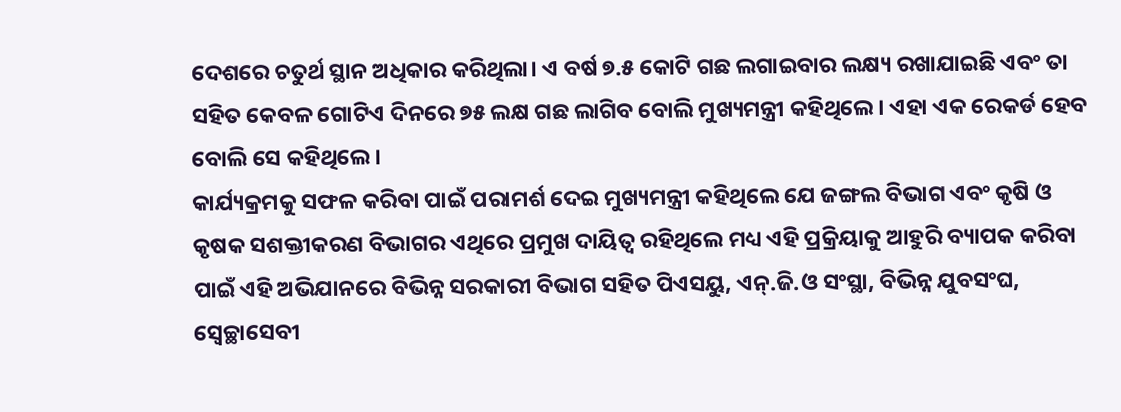ଦେଶରେ ଚତୁର୍ଥ ସ୍ଥାନ ଅଧିକାର କରିଥିଲା। ଏ ବର୍ଷ ୭.୫ କୋଟି ଗଛ ଲଗାଇବାର ଲକ୍ଷ୍ୟ ରଖାଯାଇଛି ଏବଂ ତା ସହିତ କେବଳ ଗୋଟିଏ ଦିନରେ ୭୫ ଲକ୍ଷ ଗଛ ଲାଗିବ ବୋଲି ମୁଖ୍ୟମନ୍ତ୍ରୀ କହିଥିଲେ। ଏହା ଏକ ରେକର୍ଡ ହେବ ବୋଲି ସେ କହିଥିଲେ।
କାର୍ଯ୍ୟକ୍ରମକୁ ସଫଳ କରିବା ପାଇଁ ପରାମର୍ଶ ଦେଇ ମୁଖ୍ୟମନ୍ତ୍ରୀ କହିଥିଲେ ଯେ ଜଙ୍ଗଲ ବିଭାଗ ଏବଂ କୃଷି ଓ କୃଷକ ସଶକ୍ତୀକରଣ ବିଭାଗର ଏଥିରେ ପ୍ରମୁଖ ଦାୟିତ୍ୱ ରହିଥିଲେ ମଧ୍ୟ ଏହି ପ୍ରକ୍ରିୟାକୁ ଆହୁରି ବ୍ୟାପକ କରିବା ପାଇଁ ଏହି ଅଭିଯାନରେ ବିଭିନ୍ନ ସରକାରୀ ବିଭାଗ ସହିତ ପିଏସୟୁ, ଏନ୍.ଜି.ଓ ସଂସ୍ଥା, ବିଭିନ୍ନ ଯୁବସଂଘ, ସ୍ୱେଚ୍ଛାସେବୀ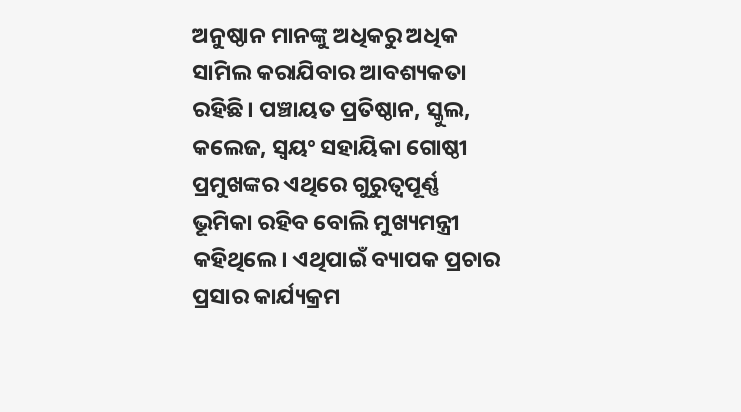ଅନୁଷ୍ଠାନ ମାନଙ୍କୁ ଅଧିକରୁ ଅଧିକ ସାମିଲ କରାଯିବାର ଆବଶ୍ୟକତା ରହିଛି। ପଞ୍ଚାୟତ ପ୍ରତିଷ୍ଠାନ, ସ୍କୁଲ, କଲେଜ, ସ୍ୱୟଂ ସହାୟିକା ଗୋଷ୍ଠୀ ପ୍ରମୁଖଙ୍କର ଏଥିରେ ଗୁରୁତ୍ୱପୂର୍ଣ୍ଣ ଭୂମିକା ରହିବ ବୋଲି ମୁଖ୍ୟମନ୍ତ୍ରୀ କହିଥିଲେ। ଏଥିପାଇଁ ବ୍ୟାପକ ପ୍ରଚାର ପ୍ରସାର କାର୍ଯ୍ୟକ୍ରମ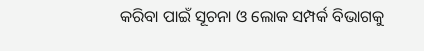କରିବା ପାଇଁ ସୂଚନା ଓ ଲୋକ ସମ୍ପର୍କ ବିଭାଗକୁ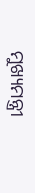ମୁଖ୍ୟମନ୍ତ୍ରୀ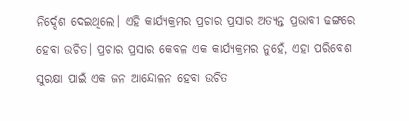ନିର୍ଦ୍ଦେଶ ଦେଇଥିଲେ। ଏହି କାର୍ଯ୍ୟକ୍ରମର ପ୍ରଚାର ପ୍ରସାର ଅତ୍ୟନ୍ତ ପ୍ରଭାବୀ ଢଙ୍ଗରେ ହେବା ଉଚିତ। ପ୍ରଚାର ପ୍ରସାର କେବଳ ଏକ କାର୍ଯ୍ୟକ୍ରମର ନୁହେଁ, ଏହା ପରିବେଶ ସୁରକ୍ଷା ପାଇଁ ଏକ ଜନ ଆନ୍ଦୋଳନ ହେବା ଉଚିତ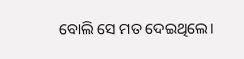ବୋଲି ସେ ମତ ଦେଇଥିଲେ।